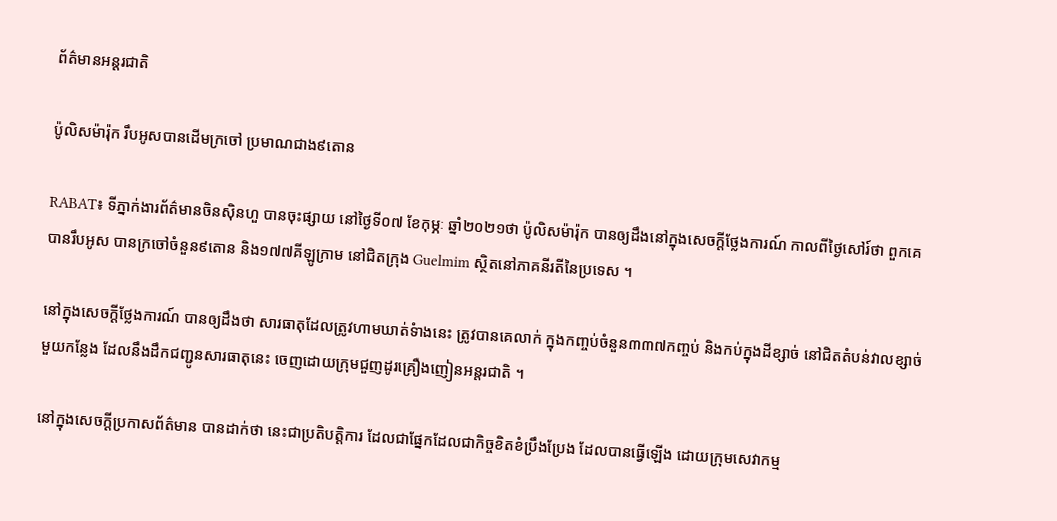ព័ត៌មានអន្តរជាតិ

ប៉ូលិសម៉ារ៉ុក រឹបអូសបានដើមក្រចៅ ប្រមាណជាង៩តោន

RABAT៖ ទីភ្នាក់ងារព័ត៌មានចិនស៊ិនហួ បានចុះផ្សាយ នៅថ្ងៃទី០៧ ខែកុម្ភៈ ឆ្នាំ២០២១ថា ប៉ូលិសម៉ារ៉ុក បានឲ្យដឹងនៅក្នុងសេចក្តីថ្លែងការណ៍ កាលពីថ្ងៃសៅរ៍ថា ពួកគេបានរឹបអូស បានក្រចៅចំនួន៩តោន និង១៧៧គីឡូក្រាម នៅជិតក្រុង Guelmim ស្ថិតនៅភាគនីរតីនៃប្រទេស ។

នៅក្នុងសេចក្តីថ្លែងការណ៍ បានឲ្យដឹងថា សារធាតុដែលត្រូវហាមឃាត់ទំាងនេះ ត្រូវបានគេលាក់ ក្នុងកញ្ចប់ចំនួន៣៣៧កញ្ចប់ និងកប់ក្នុងដីខ្សាច់ នៅជិតតំបន់វាលខ្សាច់មួយកន្លែង ដែលនឹងដឹកជញ្ជូនសារធាតុនេះ ចេញដោយក្រុមជួញដូរគ្រឿងញៀនអន្តរជាតិ ។

នៅក្នុងសេចក្តីប្រកាសព័ត៌មាន បានដាក់ថា នេះជាប្រតិបត្តិការ ដែលជាផ្នែកដែលជាកិច្ចខិតខំប្រឹងប្រែង ដែលបានធ្វើឡើង ដោយក្រុមសេវាកម្ម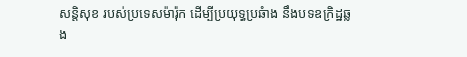សន្តិសុខ របស់ប្រទេសម៉ារ៉ុក ដើម្បីប្រយុទ្ធប្រឆំាង នឹងបទឧក្រិដ្ឋឆ្លង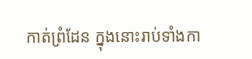កាត់ព្រំដែន ក្នុងនោះរាប់ទាំងកា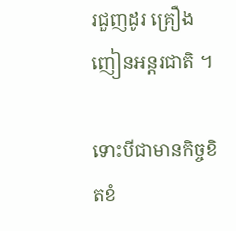រជួញដូរ គ្រឿងញៀនអន្តរជាតិ ។

ទោះបីជាមានកិច្ចខិតខំ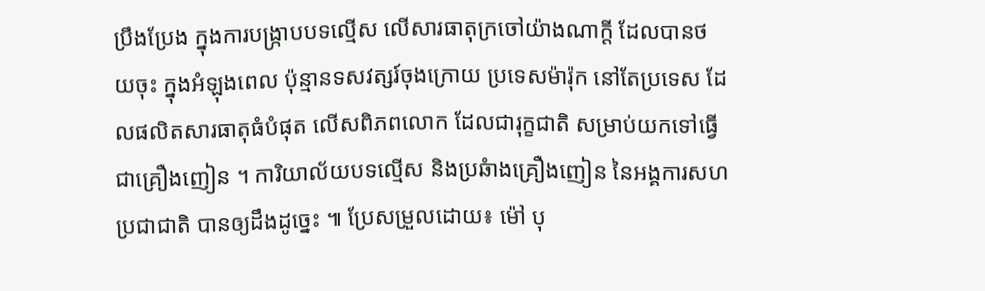ប្រឹងប្រែង ក្នុងការបង្រ្កាបបទល្មើស លើសារធាតុក្រចៅយ៉ាងណាក្តី ដែលបានថយចុះ ក្នុងអំឡុងពេល ប៉ុន្មានទសវត្សរ៍ចុងក្រោយ ប្រទេសម៉ារ៉ុក នៅតែប្រទេស ដែលផលិតសារធាតុធំបំផុត លើសពិភពលោក ដែលជារុក្ខជាតិ សម្រាប់យកទៅធ្វើជាគ្រឿងញៀន ។ ការិយាល័យបទល្មើស និងប្រឆំាងគ្រឿងញៀន នៃអង្គការសហប្រជាជាតិ បានឲ្យដឹងដូច្នេះ ៕ ប្រែសម្រួលដោយ៖ ម៉ៅ បុ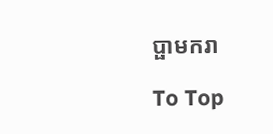ប្ផាមករា

To Top